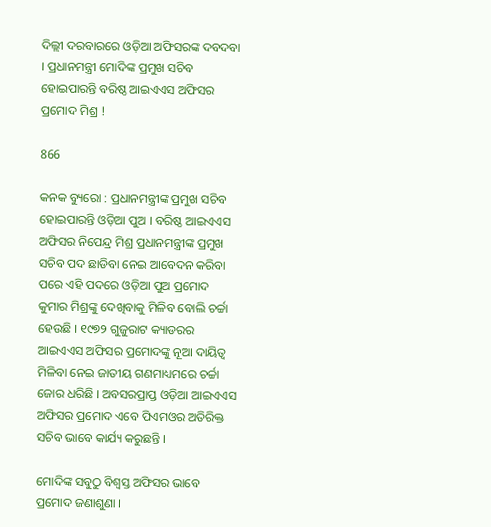ଦିଲ୍ଲୀ ଦରବାରରେ ଓଡ଼ିଆ ଅଫିସରଙ୍କ ଦବଦବା । ପ୍ରଧାନମନ୍ତ୍ରୀ ମୋଦିଙ୍କ ପ୍ରମୁଖ ସଚିବ ହୋଇପାରନ୍ତି ବରିଷ୍ଠ ଆଇଏଏସ ଅଫିସର ପ୍ରମୋଦ ମିଶ୍ର !

866

କନକ ବ୍ୟୁରୋ : ପ୍ରଧାନମନ୍ତ୍ରୀଙ୍କ ପ୍ରମୁଖ ସଚିବ ହୋଇପାରନ୍ତି ଓଡ଼ିଆ ପୁଅ । ବରିଷ୍ଠ ଆଇଏଏସ ଅଫିସର ନିପେନ୍ଦ୍ର ମିଶ୍ର ପ୍ରଧାନମନ୍ତ୍ରୀଙ୍କ ପ୍ରମୁଖ ସଚିବ ପଦ ଛାଡିବା ନେଇ ଆବେଦନ କରିବା ପରେ ଏହି ପଦରେ ଓଡ଼ିଆ ପୁଅ ପ୍ରମୋଦ କୁମାର ମିଶ୍ରଙ୍କୁ ଦେଖିବାକୁ ମିଳିବ ବୋଲି ଚର୍ଚ୍ଚା ହେଉଛି । ୧୯୭୨ ଗୁଜୁରାଟ କ୍ୟାଡରର ଆଇଏଏସ ଅଫିସର ପ୍ରମୋଦଙ୍କୁ ନୂଆ ଦାୟିତ୍ୱ ମିଳିବା ନେଇ ଜାତୀୟ ଗଣମାଧ୍ୟମରେ ଚର୍ଚ୍ଚା ଜୋର ଧରିଛି । ଅବସରପ୍ରାପ୍ତ ଓଡ଼ିଆ ଆଇଏଏସ ଅଫିସର ପ୍ରମୋଦ ଏବେ ପିଏମଓର ଅତିରିକ୍ତ ସଚିବ ଭାବେ କାର୍ଯ୍ୟ କରୁଛନ୍ତି ।

ମୋଦିଙ୍କ ସବୁଠୁ ବିଶ୍ୱସ୍ତ ଅଫିସର ଭାବେ ପ୍ରମୋଦ ଜଣାଶୁଣା ।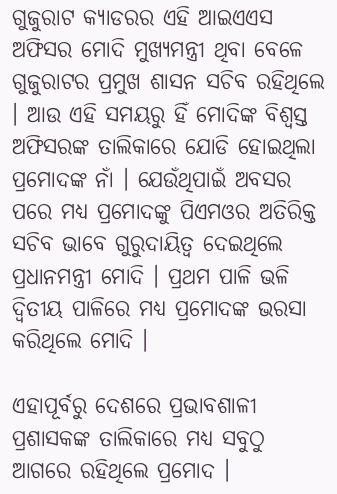ଗୁଜୁରାଟ କ୍ୟାଡରର ଏହି ଆଇଏଏସ ଅଫିସର ମୋଦି ମୁଖ୍ୟମନ୍ତ୍ରୀ ଥିବା ବେଳେ ଗୁଜୁରାଟର ପ୍ରମୁଖ ଶାସନ ସଚିବ ରହିଥିଲେ । ଆଉ ଏହି ସମୟରୁ ହିଁ ମୋଦିଙ୍କ ବିଶ୍ୱସ୍ତ ଅଫିସରଙ୍କ ତାଲିକାରେ ଯୋଡି ହୋଇଥିଲା ପ୍ରମୋଦଙ୍କ ନାଁ । ଯେଉଁଥିପାଇଁ ଅବସର ପରେ ମଧ୍ୟ ପ୍ରମୋଦଙ୍କୁ ପିଏମଓର ଅତିରିକ୍ତ ସଚିବ ଭାବେ ଗୁରୁଦାୟିତ୍ୱ ଦେଇଥିଲେ ପ୍ରଧାନମନ୍ତ୍ରୀ ମୋଦି । ପ୍ରଥମ ପାଳି ଭଳି ଦ୍ୱିତୀୟ ପାଳିରେ ମଧ୍ୟ ପ୍ରମୋଦଙ୍କ ଭରସା କରିଥିଲେ ମୋଦି ।

ଏହାପୂର୍ବରୁ ଦେଶରେ ପ୍ରଭାବଶାଳୀ ପ୍ରଶାସକଙ୍କ ତାଲିକାରେ ମଧ୍ୟ ସବୁଠୁ ଆଗରେ ରହିଥିଲେ ପ୍ରମୋଦ ।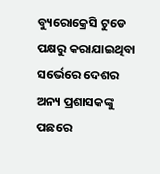ବ୍ୟୁରୋକ୍ରେସି ଟୁଡେ ପକ୍ଷରୁ କରାଯାଇଥିବା ସର୍ଭେରେ ଦେଶର ଅନ୍ୟ ପ୍ରଶାସକଙ୍କୁ ପଛରେ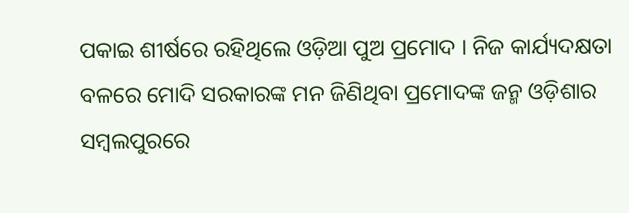ପକାଇ ଶୀର୍ଷରେ ରହିଥିଲେ ଓଡ଼ିଆ ପୁଅ ପ୍ରମୋଦ । ନିଜ କାର୍ଯ୍ୟଦକ୍ଷତା ବଳରେ ମୋଦି ସରକାରଙ୍କ ମନ ଜିଣିଥିବା ପ୍ରମୋଦଙ୍କ ଜନ୍ମ ଓଡ଼ିଶାର ସମ୍ବଲପୁରରେ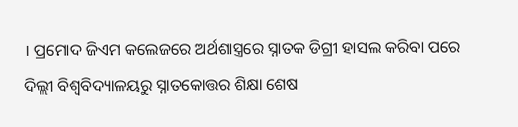। ପ୍ରମୋଦ ଜିଏମ କଲେଜରେ ଅର୍ଥଶାସ୍ତ୍ରରେ ସ୍ନାତକ ଡିଗ୍ରୀ ହାସଲ କରିବା ପରେ ଦିଲ୍ଲୀ ବିଶ୍ୱବିଦ୍ୟାଳୟରୁ ସ୍ନାତକୋତ୍ତର ଶିକ୍ଷା ଶେଷ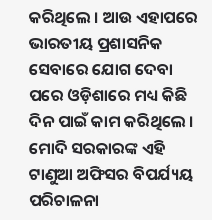କରିଥିଲେ । ଆଉ ଏହାପରେ ଭାରତୀୟ ପ୍ରଶାସନିକ ସେବାରେ ଯୋଗ ଦେବା ପରେ ଓଡ଼ିଶାରେ ମଧ୍ୟ କିଛି ଦିନ ପାଇଁ କାମ କରିଥିଲେ । ମୋଦି ସରକାରଙ୍କ ଏହି ଟାଣୁଆ ଅଫିସର ବିପର୍ଯ୍ୟୟ ପରିଚାଳନା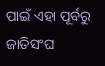ପାଇଁ ଏହା ପୂର୍ବରୁ ଜାତିସଂଘ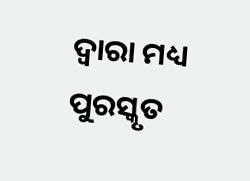ଦ୍ୱାରା ମଧ୍ୟ ପୁରସ୍କୃତ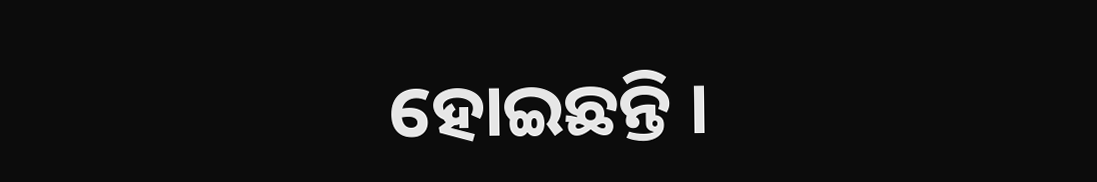ହୋଇଛନ୍ତି ।